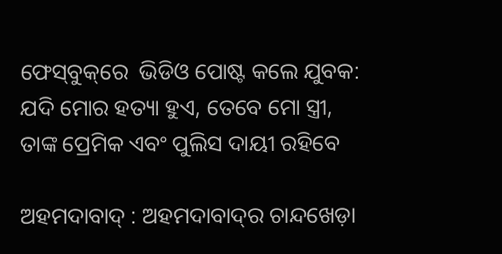ଫେସ୍‌ବୁକ୍‌ରେ  ଭିଡିଓ ପୋଷ୍ଟ କଲେ ଯୁବକ:  ଯଦି ମୋର ହତ୍ୟା ହୁଏ, ତେବେ ମୋ ସ୍ତ୍ରୀ, ତାଙ୍କ ପ୍ରେମିକ ଏବଂ ପୁଲିସ ଦାୟୀ ରହିବେ

ଅହମଦାବାଦ୍‌ : ଅହମଦାବାଦ୍‌ର ଚାନ୍ଦଖେଡ଼ା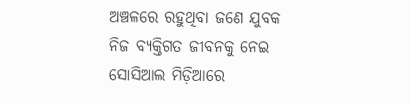ଅଞ୍ଚଳରେ ରହୁଥିବା ଜଣେ ଯୁବକ ନିଜ ବ୍ୟକ୍ତିଗତ ଜୀବନକୁ ନେଇ ସୋସିଆଲ ମିଡ଼ିଆରେ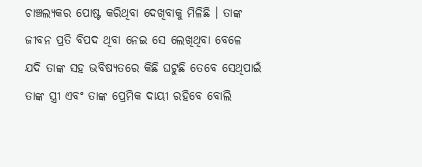ଚାଞ୍ଚଲ୍ୟକର ପୋଷ୍ଟ କରିଥିବା ଦେଖିବାକୁ ମିଳିଛି । ତାଙ୍କ ଜୀବନ ପ୍ରତି ବିପଦ ଥିବା ନେଇ ସେ ଲେଖିଥିବା ବେଳେ ଯଦି ତାଙ୍କ ସହ ଭବିଷ୍ୟତରେ କିଛି ଘଟୁଛି ତେବେ ସେଥିପାଇଁ ତାଙ୍କ ସ୍ତ୍ରୀ ଏବଂ ତାଙ୍କ ପ୍ରେମିକ ଦାୟୀ ରହିବେ ବୋଲି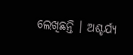ଲେଖିଛନ୍ତି । ଅଶ୍ଚର୍ଯ୍ୟ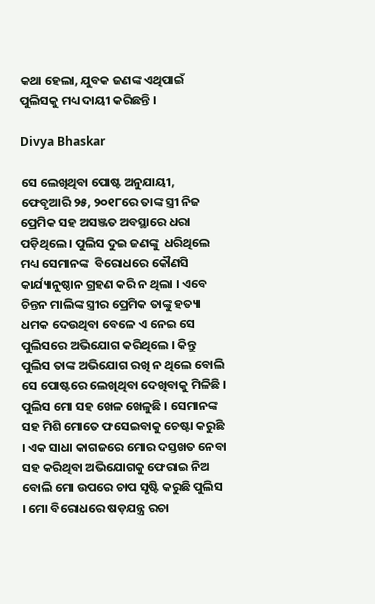କଥା ହେଲା, ଯୁବକ ଜଣଙ୍କ ଏଥିପାଇଁ ପୁଲିସକୁ ମଧ୍ୟ ଦାୟୀ କରିଛନ୍ତି ।

Divya Bhaskar

ସେ ଲେଖିଥିବା ପୋଷ୍ଟ ଅନୁଯାୟୀ, ଫେବୃଆରି ୨୫, ୨୦୧୮ରେ ତାଙ୍କ ସ୍ତ୍ରୀ ନିଜ ପ୍ରେମିକ ସହ ଅସଞ୍ଜତ ଅବସ୍ଥାରେ ଧରା ପଡ଼ିଥିଲେ । ପୁଲିସ ଦୁଇ ଜଣଙ୍କୁ  ଧରିଥିଲେ ମଧ୍ୟ ସେମାନଙ୍କ  ବିରୋଧରେ କୌଣସି କାର୍ଯ୍ୟାନୁଷ୍ଠାନ ଗ୍ରହଣ କରି ନ ଥିଲା । ଏବେ ଚିନ୍ତନ ମାଲିଙ୍କ ସ୍ତ୍ରୀର ପ୍ରେମିକ ତାଙ୍କୁ ହତ୍ୟା ଧମକ ଦେଉଥିବା ବେଳେ ଏ ନେଇ ସେ ପୁଲିସରେ ଅଭିଯୋଗ କରିଥିଲେ । କିନ୍ତୁ ପୁଲିସ ତାଙ୍କ ଅଭିଯୋଗ ରଖି ନ ଥିଲେ ବୋଲି ସେ ପୋଷ୍ଟରେ ଲେଖିଥିବା ଦେଖିବାକୁ ମିଳିଛି । ପୁଲିସ ମୋ ସହ ଖେଳ ଖେଳୁଛି । ସେମାନଙ୍କ ସହ ମିଶି ମୋତେ ଫସେଇବାକୁ ଚେଷ୍ଟା କରୁଛି । ଏକ ସାଧା କାଗଜରେ ମୋର ଦସ୍ତଖତ ନେବା ସହ କରିଥିବା ଅଭିଯୋଗକୁ ଫେରାଇ ନିଅ ବୋଲି ମୋ ଉପରେ ଚାପ ସୃଷ୍ଟି କରୁଛି ପୁଲିସ । ମୋ ବିରୋଧରେ ଷଡ଼ଯନ୍ତ୍ର ରଚା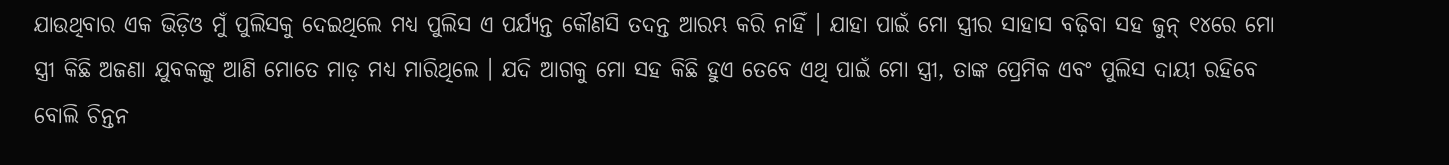ଯାଉଥିବାର ଏକ ଭିଡ଼ିଓ ମୁଁ ପୁଲିସକୁ ଦେଇଥିଲେ ମଧ୍ୟ ପୁଲିସ ଏ ପର୍ଯ୍ୟନ୍ତ କୌଣସି ତଦନ୍ତ ଆରମ୍ଭ କରି ନାହିଁ । ଯାହା ପାଇଁ ମୋ ସ୍ତ୍ରୀର ସାହାସ ବଢ଼ିବା ସହ ଜୁନ୍‌ ୧୪ରେ ମୋ ସ୍ତ୍ରୀ କିଛି ଅଜଣା ଯୁବକଙ୍କୁ ଆଣି ମୋତେ ମାଡ଼ ମଧ୍ୟ ମାରିଥିଲେ । ଯଦି ଆଗକୁ ମୋ ସହ କିଛି ହୁଏ ତେବେ ଏଥି ପାଇଁ ମୋ ସ୍ତ୍ରୀ, ତାଙ୍କ ପ୍ରେମିକ ଏବଂ ପୁଲିସ ଦାୟୀ ରହିବେ ବୋଲି ଚିନ୍ତନ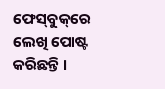ଫେସ୍‌ବୁକ୍‌ରେ ଲେଖି ପୋଷ୍ଟ କରିଛନ୍ତି ।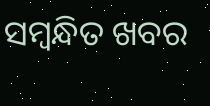ସମ୍ବନ୍ଧିତ ଖବର